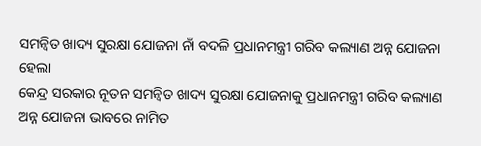ସମନ୍ବିତ ଖାଦ୍ୟ ସୁରକ୍ଷା ଯୋଜନା ନାଁ ବଦଳି ପ୍ରଧାନମନ୍ତ୍ରୀ ଗରିବ କଲ୍ୟାଣ ଅନ୍ନ ଯୋଜନା ହେଲା
କେନ୍ଦ୍ର ସରକାର ନୂତନ ସମନ୍ବିତ ଖାଦ୍ୟ ସୁରକ୍ଷା ଯୋଜନାକୁ ପ୍ରଧାନମନ୍ତ୍ରୀ ଗରିବ କଲ୍ୟାଣ ଅନ୍ନ ଯୋଜନା ଭାବରେ ନାମିତ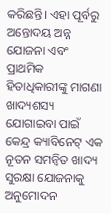କରିଛନ୍ତି। ଏହା ପୂର୍ବରୁ ଅନ୍ତୋଦୟ ଅନ୍ନ ଯୋଜନା ଏବଂ ପ୍ରାଥମିକ ହିତାଧିକାରୀଙ୍କୁ ମାଗଣା ଖାଦ୍ୟଶସ୍ୟ ଯୋଗାଇବା ପାଇଁ କେନ୍ଦ୍ର କ୍ୟାବିନେଟ୍ ଏକ ନୂତନ ସମନ୍ୱିତ ଖାଦ୍ୟ ସୁରକ୍ଷା ଯୋଜନାକୁ ଅନୁମୋଦନ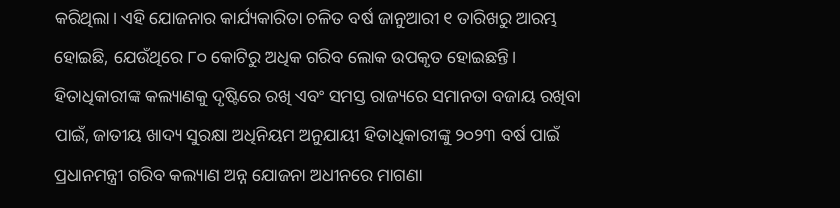କରିଥିଲା। ଏହି ଯୋଜନାର କାର୍ଯ୍ୟକାରିତା ଚଳିତ ବର୍ଷ ଜାନୁଆରୀ ୧ ତାରିଖରୁ ଆରମ୍ଭ ହୋଇଛି, ଯେଉଁଥିରେ ୮୦ କୋଟିରୁ ଅଧିକ ଗରିବ ଲୋକ ଉପକୃତ ହୋଇଛନ୍ତି।
ହିତାଧିକାରୀଙ୍କ କଲ୍ୟାଣକୁ ଦୃଷ୍ଟିରେ ରଖି ଏବଂ ସମସ୍ତ ରାଜ୍ୟରେ ସମାନତା ବଜାୟ ରଖିବା ପାଇଁ, ଜାତୀୟ ଖାଦ୍ୟ ସୁରକ୍ଷା ଅଧିନିୟମ ଅନୁଯାୟୀ ହିତାଧିକାରୀଙ୍କୁ ୨୦୨୩ ବର୍ଷ ପାଇଁ ପ୍ରଧାନମନ୍ତ୍ରୀ ଗରିବ କଲ୍ୟାଣ ଅନ୍ନ ଯୋଜନା ଅଧୀନରେ ମାଗଣା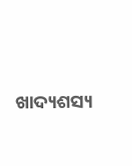ଖାଦ୍ୟଶସ୍ୟ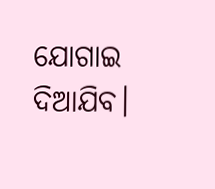ଯୋଗାଇ ଦିଆଯିବ।